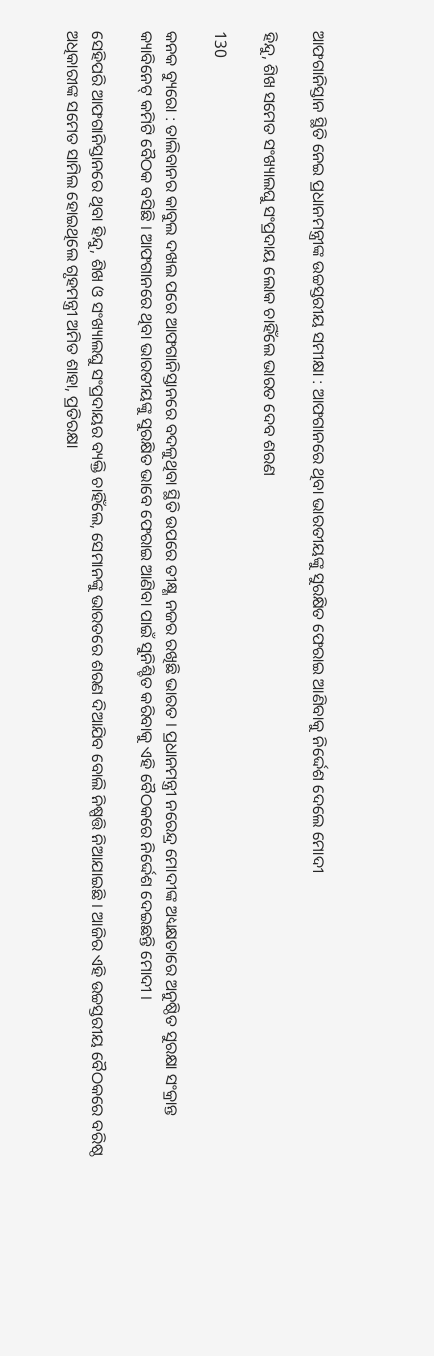ଆଫଗାନିସ୍ତାନ ସ୍ଥିତି ନେଇ ପ୍ରଧାନମନ୍ତ୍ରୀଙ୍କ ଉଚ୍ଚସ୍ତରୀୟ ସମୀକ୍ଷା : ଆଫଗାନରେ ଥିବା ଭାରତୀୟଙ୍କୁ ସୁରକ୍ଷିତ ଫେରାଇ ଆଣିବାକୁ ନିର୍ଦ୍ଦେଶ ଦେଲେ ମୋଦୀ

ହିନ୍ଦୁ, ଶିଖ ସମେତ ସଂଖ୍ୟାଲଘୁ ସଂପ୍ରଦାୟ ଲୋକ ଚାହିଁଲେ ଭାରତ ଦେବ ଶରଣ

130

କନକ ବ୍ୟୁରୋ : ତାଲିବାନର କାବୁଲ ଦଖଲ ପରେ ଆଫଗାନିସ୍ତାନରେ ବଦଳୁଥିବା ସ୍ଥିତି ଉପରେ ତୀକ୍ଷ୍ଣ ନଜର ରଖିଛି ଭାରତ । ପ୍ରଧାନମନ୍ତ୍ରୀ ନରେନ୍ଦ୍ର ମୋଦୀଙ୍କ ଅଧ୍ୟକ୍ଷତାରେ ଅନୁଷ୍ଠିତ ସୁରକ୍ଷା ସଂକ୍ରାନ୍ତ କ୍ୟାବିନେଟ୍ କମିଟି ବୈଠକ ବସିଛି । ଆଫଗାନରେ ଥିବା ଭାରତୀୟଙ୍କୁ ସୁରକ୍ଷିତ ଭାବେ ଫେରାଇ ଆଣିବା ପାଇଁ ସୁନିଶ୍ଚିତ କରିବାକୁ ଏହି ବୈଠକରେ ନିର୍ଦ୍ଦେଶ ଦେଇଛନ୍ତି ମୋଦୀ ।

ସେହିପରି ଆଫଗାନିସ୍ତାନରେ ଥିବା ହିନ୍ଦୁ, ଶିଖ ଓ ସଂଖ୍ୟାଲଘୁ ସଂପ୍ରଦାୟର ବ୍ୟକ୍ତି ଚାହିଁଲେ, ସେମାନଙ୍କୁ ଭାରତରେ ଶରଣ ଦିଆଯିବ ବୋଲି ନିଷ୍ପତ୍ତି ନିଆଯାଇଛି । ଆଜିର ଏହି ଉଚ୍ଚସ୍ତରୀୟ ବୈଠକରେ ବରିଷ୍ଠ ଅଧିକାରୀଙ୍କ ସମେତ ସାମିଲ ହୋଇଥିଲେ ଗୃହମନ୍ତ୍ରୀ ଅମିତ ଶାହା, ପ୍ରତିରକ୍ଷା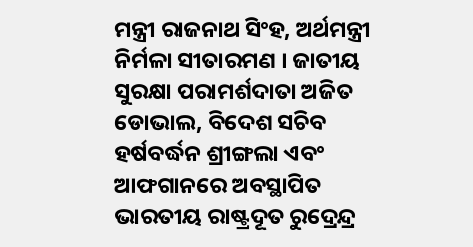ମନ୍ତ୍ରୀ ରାଜନାଥ ସିଂହ, ଅର୍ଥମନ୍ତ୍ରୀ ନିର୍ମଳା ସୀତାରମଣ । ଜାତୀୟ ସୁରକ୍ଷା ପରାମର୍ଶଦାତା ଅଜିତ ଡୋଭାଲ, ବିଦେଶ ସଚିବ ହର୍ଷବର୍ଦ୍ଧନ ଶ୍ରୀଙ୍ଗଲା ଏବଂ ଆଫଗାନରେ ଅବସ୍ଥାପିତ ଭାରତୀୟ ରାଷ୍ଟ୍ରଦୂତ ରୁଦ୍ରେନ୍ଦ୍ର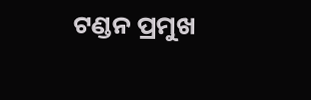ଟଣ୍ଡନ ପ୍ରମୁଖ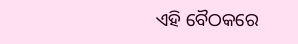ଏହି ବୈଠକରେ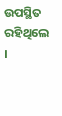ଉପସ୍ଥିତ ରହିଥିଲେ ।